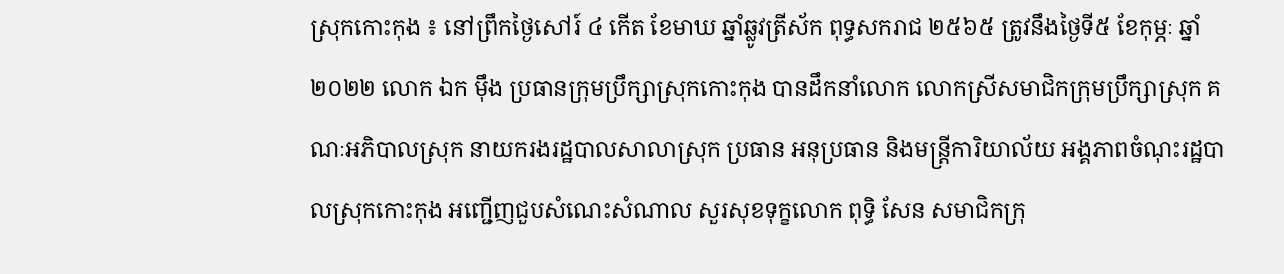ស្រុកកោះកុង ៖ នៅព្រឹកថ្ងៃសៅរ៍ ៤ កើត ខែមាឃ ឆ្នាំឆ្លូវត្រីស័ក ពុទ្ធសករាជ ២៥៦៥ ត្រូវនឹងថ្ងៃទី៥ ខែកុម្ភៈ ឆ្នាំ២០២២ លោក ឯក ម៉ឹង ប្រធានក្រុមប្រឹក្សាស្រុកកោះកុង បានដឹកនាំលោក លោកស្រីសមាជិកក្រុមប្រឹក្សាស្រុក គណៈអភិបាលស្រុក នាយករងរដ្ឋបាលសាលាស្រុក ប្រធាន អនុប្រធាន និងមន្រ្តីការិយាល័យ អង្គភាពចំណុះរដ្ឋបាលស្រុកកោះកុង អញ្ជើញជួបសំណេះសំណាល សួរសុខទុក្ខលោក ពុទ្ធិ សែន សមាជិកក្រុ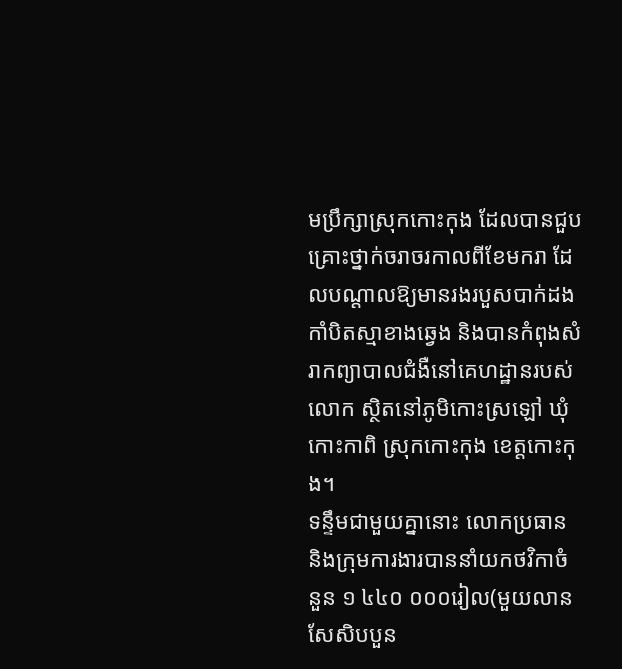មប្រឹក្សាស្រុកកោះកុង ដែលបានជួបគ្រោះថ្នាក់ចរាចរកាលពីខែមករា ដែលបណ្តាលឱ្យមានរងរបួសបាក់ដងកាំបិតស្មាខាងឆ្វេង និងបានកំពុងសំរាកព្យាបាលជំងឺនៅគេហដ្ឋានរបស់លោក ស្ថិតនៅភូមិកោះស្រឡៅ ឃុំកោះកាពិ ស្រុកកោះកុង ខេត្តកោះកុង។
ទន្ទឹមជាមួយគ្នានោះ លោកប្រធាន និងក្រុមការងារបាននាំយកថវិកាចំនួន ១ ៤៤០ ០០០រៀល(មួយលាន សែសិបបួន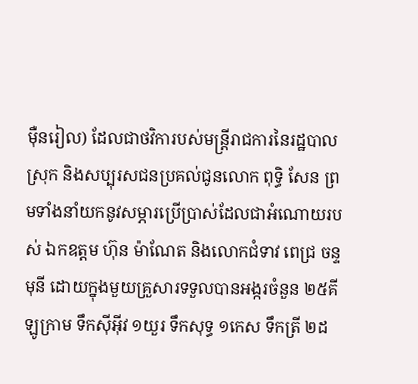ម៉ឺនរៀល) ដែលជាថវិការបស់មន្រ្តីរាជការនៃរដ្ឋបាលស្រុក និងសប្បុរសជនប្រគល់ជូនលោក ពុទ្ធិ សែន ព្រមទាំងនាំយកនូវសម្ភារប្រើប្រាស់ដែលជាអំណោយរបស់ ឯកឧត្តម ហ៊ុន ម៉ាណែត និងលោកជំទាវ ពេជ្រ ចន្ទមុនី ដោយក្នុងមួយគ្រួសារទទួលបានអង្ករចំនួន ២៥គីឡូក្រាម ទឹកសុីអុីវ ១យួរ ទឹកសុទ្ធ ១កេស ទឹកត្រី ២ដ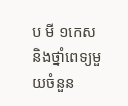ប មី ១កេស និងថ្នាំពេទ្យមួយចំនួន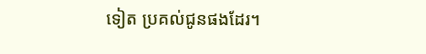ទៀត ប្រគល់ជូនផងដែរ។